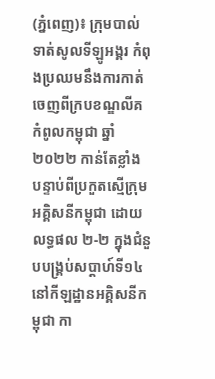(ភ្នំពេញ)៖ ក្រុមបាល់ទាត់សូលទីឡូអង្គរ កំពុងប្រឈមនឹងការកាត់ចេញពីក្របខណ្ឌលីគកំពូលកម្ពុជា ឆ្នាំ២០២២ កាន់តែខ្លាំង បន្ទាប់ពីប្រកួតស្មើក្រុមអគ្គិសនីកម្ពុជា ដោយលទ្ធផល ២-២ ក្នុងជំនួបបង្គ្រប់សប្ដាហ៍ទី១៤ នៅកីឡដ្ឋានអគ្គិសនីកម្ពុជា កា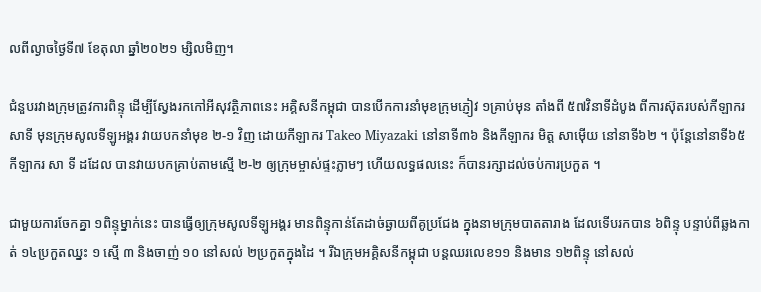លពីល្ងាចថ្ងៃទី៧ ខែតុលា ឆ្នាំ២០២១ ម្សិលមិញ។

ជំនួបរវាងក្រុមត្រូវការពិន្ទុ ដើម្បីស្វែងរកកៅអីសុវត្ថិភាពនេះ អគ្គិសនីកម្ពុជា បានបើកការនាំមុខក្រុមភ្ញៀវ ១គ្រាប់មុន តាំងពី ៥៧វិនាទីដំបូង ពីការស៊ុតរបស់កីឡាករ សាទី មុនក្រុមសូលទីឡូអង្គរ វាយបកនាំមុខ ២-១ វិញ ដោយកីឡាករ Takeo Miyazaki នៅនាទី៣៦ និងកីឡាករ មិត្ត សាម៉ើយ នៅនាទី៦២ ។ ប៉ុន្ដែនៅនាទី៦៥ កីឡាករ សា ទី ដដែល បានវាយបកគ្រាប់តាមស្មើ ២-២ ឲ្យក្រុមម្ចាស់ផ្ទះភ្លាមៗ ហើយលទ្ធផលនេះ ក៏បានរក្សាដល់ចប់ការប្រកួត ។

ជាមួយការចែកគ្នា ១ពិន្ទុម្នាក់នេះ បានធ្វើឲ្យក្រុមសូលទីឡូអង្គរ មានពិន្ទុកាន់តែដាច់ឆ្ងាយពីគូប្រជែង ក្នុងនាមក្រុមបាតតារាង ដែលទើបរកបាន ៦ពិន្ទុ បន្ទាប់ពីឆ្លងកាត់ ១៤ប្រកួតឈ្នះ ១ ស្មើ ៣ និងចាញ់ ១០ នៅសល់ ២ប្រកួតក្នុងដៃ ។ រីឯក្រុមអគ្គិសនីកម្ពុជា បន្ដឈរលេខ១១ និងមាន ១២ពិន្ទុ នៅសល់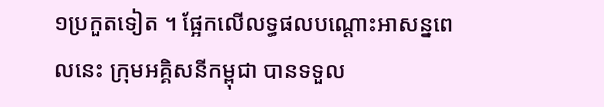១ប្រកួតទៀត ។ ផ្អែកលើលទ្ធផលបណ្ដោះអាសន្នពេលនេះ ក្រុមអគ្គិសនីកម្ពុជា បានទទួល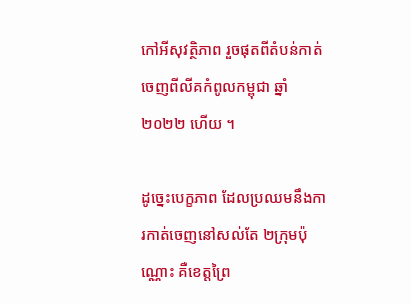កៅអីសុវត្ថិភាព រួចផុតពីតំបន់កាត់ចេញពីលីគកំពូលកម្ពុជា ឆ្នាំ២០២២ ហើយ ។

ដូច្នេះបេក្ខភាព ដែលប្រឈមនឹងការកាត់ចេញនៅសល់តែ ២ក្រុមប៉ុណ្ណោះ គឺខេត្តព្រៃ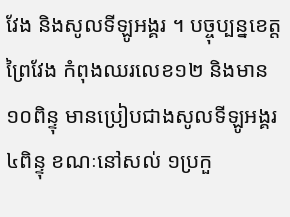វែង និងសូលទីឡូអង្គរ ។ បច្ចុប្បន្នខេត្តព្រៃវែង កំពុងឈរលេខ១២ និងមាន ១០ពិន្ទុ មានប្រៀបជាងសូលទីឡូអង្គរ ៤ពិន្ទុ ខណៈនៅសល់ ១ប្រកួ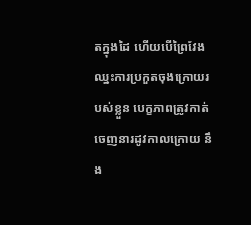តក្នុងដៃ ហើយបើព្រៃវែង ឈ្នះការប្រកួតចុងក្រោយរបស់ខ្លួន បេក្ខភាពត្រូវកាត់ចេញនារដូវកាលក្រោយ នឹង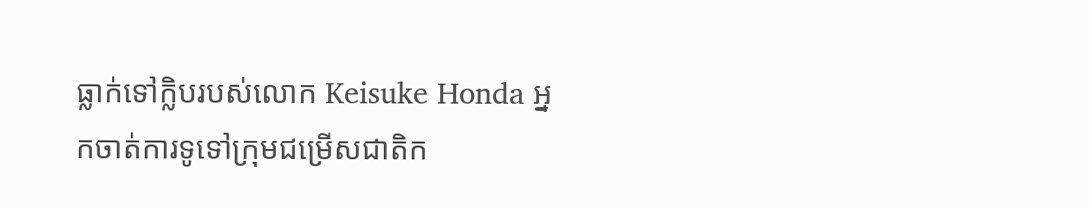ធ្លាក់ទៅក្លិបរបស់លោក Keisuke Honda អ្នកចាត់ការទូទៅក្រុមជម្រើសជាតិក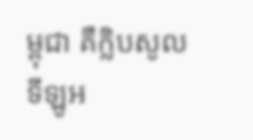ម្ពុជា គឺក្លិបសូលទីឡូអ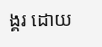ង្គរ ដោយ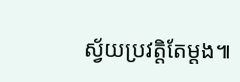ស្វ័យប្រវត្តិតែម្ដង៕